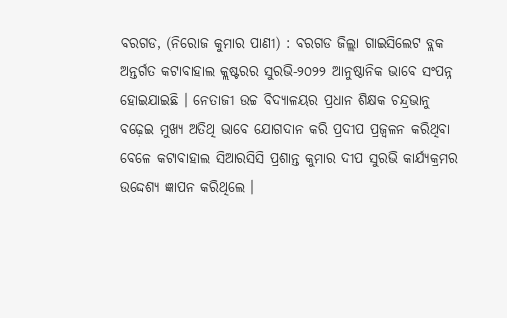ବରଗଡ, (ନିରୋଜ କୁମାର ପାଣୀ) : ବରଗଡ ଜିଲ୍ଲା ଗାଇସିଲେଟ ବ୍ଲକ ଅନ୍ତର୍ଗତ କଟାବାହାଲ କ୍ଲଷ୍ଟରର ସୁରଭି-୨୦୨୨ ଆନୁଷ୍ଠାନିକ ଭାବେ ସଂପନ୍ନ ହୋଇଯାଇଛି । ନେତାଜୀ ଉଚ୍ଚ ବିଦ୍ୟାଳୟର ପ୍ରଧାନ ଶିକ୍ଷକ ଚନ୍ଦ୍ରଭାନୁ ବଢ଼େଇ ମୁଖ୍ୟ ଅତିଥି ଭାବେ ଯୋଗଦାନ କରି ପ୍ରଦୀପ ପ୍ରଜ୍ୱଳନ କରିଥିବା ବେଳେ କଟାବାହାଲ ସିଆରସିସି ପ୍ରଶାନ୍ତ କୁମାର ଦୀପ ସୁରଭି କାର୍ଯ୍ୟକ୍ରମର ଉଦ୍ଦେଶ୍ୟ ଜ୍ଞାପନ କରିଥିଲେ ।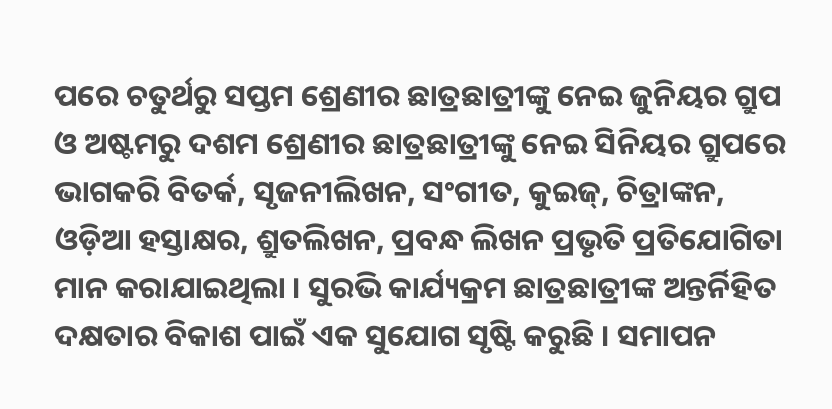ପରେ ଚତୁର୍ଥରୁ ସପ୍ତମ ଶ୍ରେଣୀର ଛାତ୍ରଛାତ୍ରୀଙ୍କୁ ନେଇ ଜୁନିୟର ଗ୍ରୁପ ଓ ଅଷ୍ଟମରୁ ଦଶମ ଶ୍ରେଣୀର ଛାତ୍ରଛାତ୍ରୀଙ୍କୁ ନେଇ ସିନିୟର ଗ୍ରୁପରେ ଭାଗକରି ବିତର୍କ, ସୃଜନୀଲିଖନ, ସଂଗୀତ, କୁଇଜ୍, ଚିତ୍ରାଙ୍କନ, ଓଡ଼ିଆ ହସ୍ତାକ୍ଷର, ଶ୍ରୁତଲିଖନ, ପ୍ରବନ୍ଧ ଲିଖନ ପ୍ରଭୃତି ପ୍ରତିଯୋଗିତା ମାନ କରାଯାଇଥିଲା । ସୁରଭି କାର୍ଯ୍ୟକ୍ରମ ଛାତ୍ରଛାତ୍ରୀଙ୍କ ଅନ୍ତର୍ନିହିତ ଦକ୍ଷତାର ବିକାଶ ପାଇଁ ଏକ ସୁଯୋଗ ସୃଷ୍ଟି କରୁଛି । ସମାପନ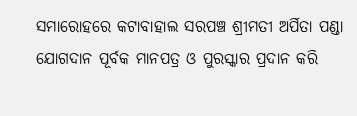ସମାରୋହରେ କଟାବାହାଲ ସରପଞ୍ଚ ଶ୍ରୀମତୀ ଅର୍ପିତା ପଣ୍ଡା ଯୋଗଦାନ ପୂର୍ବକ ମାନପତ୍ର ଓ ପୁରସ୍କାର ପ୍ରଦାନ କରି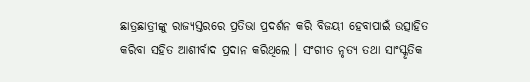ଛାତ୍ରଛାତ୍ରୀଙ୍କୁ ରାଜ୍ୟସ୍ତରରେ ପ୍ରତିଭା ପ୍ରଦର୍ଶନ କରି ବିଜୟୀ ହେବାପାଇଁ ଉତ୍ସାହିତ କରିବା ସହିତ ଆଶୀର୍ବାଦ ପ୍ରଦାନ କରିଥିଲେ । ସଂଗୀତ ନୃତ୍ୟ ତଥା ସାଂସ୍କୃତିକ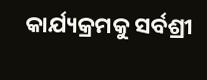କାର୍ଯ୍ୟକ୍ରମକୁ ସର୍ବଶ୍ରୀ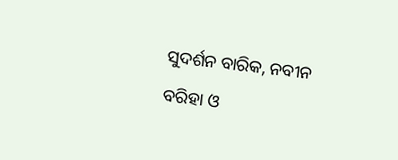ସୁଦର୍ଶନ ବାରିକ, ନବୀନ ବରିହା ଓ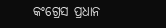କଂଗ୍ରେସ ପ୍ରଧାନ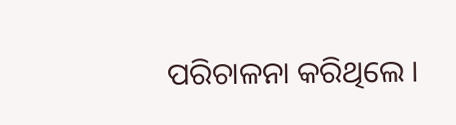ପରିଚାଳନା କରିଥିଲେ ।